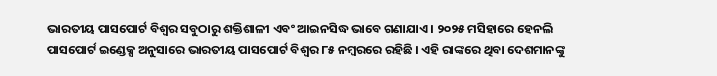ଭାରତୀୟ ପାସପୋର୍ଟ ବିଶ୍ୱର ସବୁଠାରୁ ଶକ୍ତିଶାଳୀ ଏବଂ ଆଇନସିଦ୍ଧ ଭାବେ ଗଣାଯାଏ । ୨୦୨୫ ମସିହାରେ ହେନଲି ପାସପୋର୍ଟ ଇଣ୍ଡେକ୍ସ ଅନୁସାରେ ଭାରତୀୟ ପାସପୋର୍ଟ ବିଶ୍ୱର ୮୫ ନମ୍ବରରେ ରହିଛି । ଏହି ରାଙ୍କରେ ଥିବା ଦେଶମାନଙ୍କୁ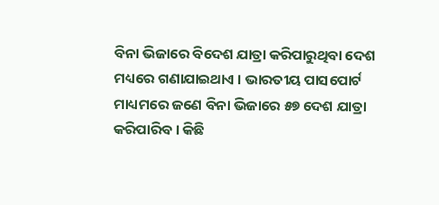ବିନା ଭିଜାରେ ବିଦେଶ ଯାତ୍ରା କରିପାରୁଥିବା ଦେଶ ମଧ୍ୟରେ ଗଣାଯାଇଥାଏ । ଭାରତୀୟ ପାସପୋର୍ଟ ମାଧ୍ୟମରେ ଜଣେ ବିନା ଭିଜାରେ ୫୭ ଦେଶ ଯାତ୍ରା କରିପାରିବ । କିଛି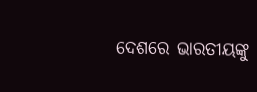ଦେଶରେ ଭାରତୀୟଙ୍କୁ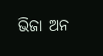ଭିଜା ଅନ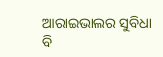ଆରାଇଭାଲର ସୁବିଧା ବି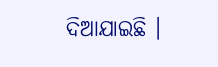ଦିଆଯାଇଛି ।